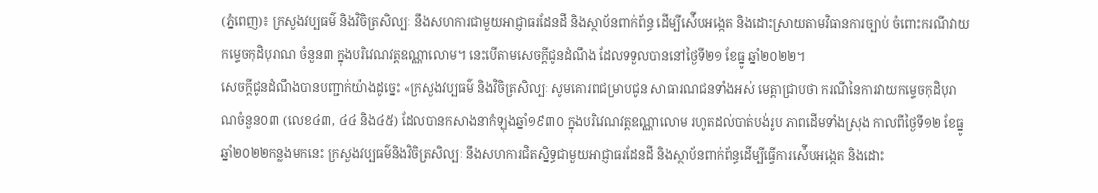(ភ្នំពេញ)៖ ក្រសួងវប្បធម៌ និងវិចិត្រសិល្បៈ នឹងសហការជាមួយអាជ្ញាធរដែនដី និងស្ថាប័នពាក់ព័ន្ធ ដើម្បីស៉ើបអង្កេត និងដោះស្រាយតាមវិធានការច្បាប់ ចំពោះករណីវាយកម្ទេចកុដិបុរាណ ចំនួន៣ ក្នុងបរិវេណវត្តឧណ្ណាលោម។ នេះបើតាមសេចក្តីជូនដំណឹង ដែលទទួលបាននៅថ្ងៃទី២១ ខែធ្នូ ឆ្នាំ២០២២។
សេចក្តីជូនដំណឹងបានបញ្ជាក់យ៉ាងដូច្នេះ «ក្រសួងវប្បធម៌ និងវិចិត្រសិល្បៈ សូមគោរពជម្រាបជូន សាធារណជនទាំងអស់ មេត្តាជ្រាបថា ករណីនៃការវាយកម្ទេចកុដិបុរាណចំនួន០៣ (លេខ៤៣, ៤៤ និង៤៥) ដែលបានកសាងនាកំឡុងឆ្នាំ១៩៣០ ក្នុងបរិវេណវត្តឧណ្ណាលោម រហូតដល់បាត់បង់រូប ភាពដើមទាំងស្រុង កាលពីថ្ងៃទី១២ ខែធ្នូ ឆ្នាំ២០២២កន្លងមកនេះ ក្រសួងវប្បធម៌និងវិចិត្រសិល្បៈ នឹងសហការជិតស្និទ្ធជាមួយអាជ្ញាធរដែនដី និងស្ថាប័នពាក់ព័ន្ធដើម្បីធ្វើការស៉ើបអង្កេត និងដោះ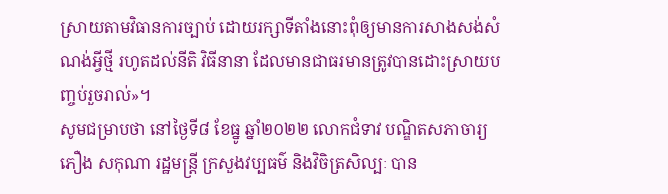ស្រាយតាមវិធានការច្បាប់ ដោយរក្សាទីតាំងនោះពុំឲ្យមានការសាងសង់សំណង់អ្វីថ្មី រហូតដល់នីតិ វិធីនានា ដែលមានជាធរមានត្រូវបានដោះស្រាយបញ្ចប់រួចរាល់»។
សូមជម្រាបថា នៅថ្ងៃទី៨ ខែធ្នូ ឆ្នាំ២០២២ លោកជំទាវ បណ្ឌិតសភាចារ្យ ភឿង សកុណា រដ្ឋមន្ត្រី ក្រសួងវប្បធម៌ និងវិចិត្រសិល្បៈ បាន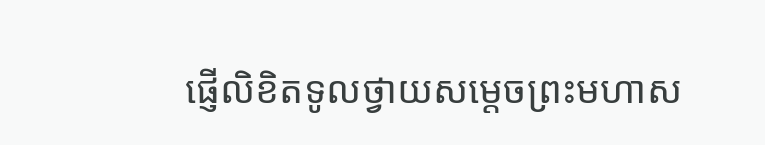ផ្ញើលិខិតទូលថ្វាយសម្តេចព្រះមហាស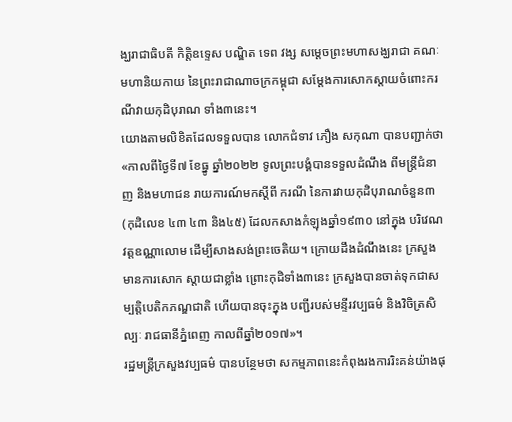ង្ឃរាជាធិបតី កិត្តិឧទ្ទេស បណ្ឌិត ទេព វង្ស សម្តេចព្រះមហាសង្ឃរាជា គណៈមហានិយកាយ នៃព្រះរាជាណាចក្រកម្ពុជា សម្តែងការសោកស្តាយចំពោះករណីវាយកុដិបុរាណ ទាំង៣នេះ។
យោងតាមលិខិតដែលទទួលបាន លោកជំទាវ ភឿង សកុណា បានបញ្ជាក់ថា «កាលពីថ្ងៃទី៧ ខែធ្នូ ឆ្នាំ២០២២ ទូលព្រះបង្គំបានទទួលដំណឹង ពីមន្ត្រីជំនាញ និងមហាជន រាយការណ៍មកស្តីពី ករណី នៃការវាយកុដិបុរាណចំនួន៣ (កុដិលេខ ៤៣ ៤៣ និង៤៥) ដែលកសាងកំឡុងឆ្នាំ១៩៣០ នៅក្នុង បរិវេណវត្តឧណ្ណាលោម ដើម្បីសាងសង់ព្រះចេតិយ។ ក្រោយដឹងដំណឹងនេះ ក្រសួងមានការសោក ស្តាយជាខ្លាំង ព្រោះកុដិទាំង៣នេះ ក្រសួងបានចាត់ទុកជាសម្បត្តិបេតិកភណ្ឌជាតិ ហើយបានចុះក្នុង បញ្ជីរបស់មន្ទីរវប្បធម៌ និងវិចិត្រសិល្បៈ រាជធានីភ្នំពេញ កាលពីឆ្នាំ២០១៧»។
រដ្ឋមន្ត្រីក្រសួងវប្បធម៌ បានបន្ថែមថា សកម្មភាពនេះកំពុងរងការរិះគន់យ៉ាងផុ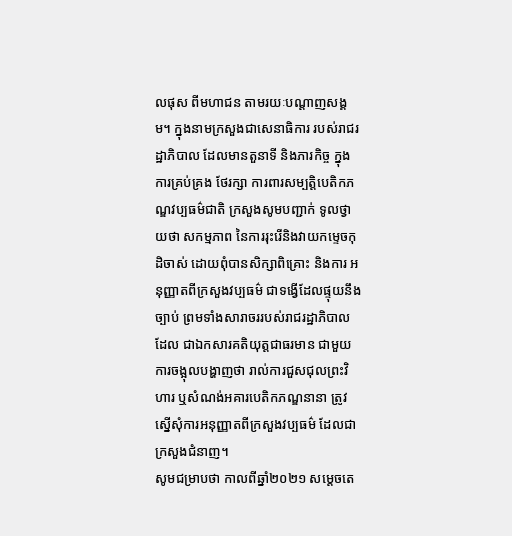លផុស ពីមហាជន តាមរយៈបណ្តាញសង្គម។ ក្នុងនាមក្រសួងជាសេនាធិការ របស់រាជរដ្ឋាភិបាល ដែលមានតួនាទី និងភារកិច្ច ក្នុងការគ្រប់គ្រង ថែរក្សា ការពារសម្បត្តិបេតិកភណ្ឌវប្បធម៌ជាតិ ក្រសួងសូមបញ្ជាក់ ទូលថ្វាយថា សកម្មភាព នៃការរុះរើនិងវាយកម្ទេចកុដិចាស់ ដោយពុំបានសិក្សាពិគ្រោះ និងការ អនុញ្ញាតពីក្រសួងវប្បធម៌ ជាទង្វើដែលផ្ទុយនឹងច្បាប់ ព្រមទាំងសារាចររបស់រាជរដ្ឋាភិបាល ដែល ជាឯកសារគតិយុត្តជាធរមាន ជាមួយការចង្អុលបង្ហាញថា រាល់ការជួសជុលព្រះវិហារ ឬសំណង់អគារបេតិកភណ្ឌនានា ត្រូវស្នើសុំការអនុញ្ញាតពីក្រសួងវប្បធម៌ ដែលជាក្រសួងជំនាញ។
សូមជម្រាបថា កាលពីឆ្នាំ២០២១ សម្តេចតេ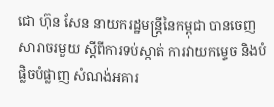ជោ ហ៊ុន សែន នាយករដ្ឋមន្ត្រីនៃកម្ពុជា បានចេញ សារាចរមួយ ស្តីពីការទប់ស្កាត់ ការវាយកម្ទេច និងបំផ្លិចបំផ្លាញ សំណង់អគារ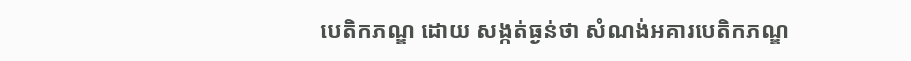បេតិកភណ្ឌ ដោយ សង្កត់ធ្ងន់ថា សំណង់អគារបេតិកភណ្ឌ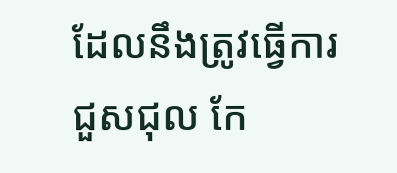ដែលនឹងត្រូវធ្វើការជួសជុល កែ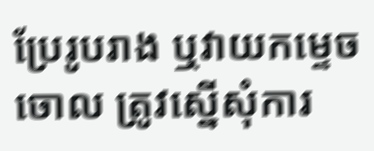ប្រែរូបរាង ឬវាយកម្ទេច ចោល ត្រូវស្នើសុំការ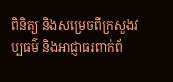ពិនិត្យ និងសម្រេចពីក្រសួងវប្បធម៌ និងអាជ្ញាធរពាក់ព័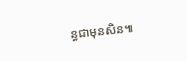ន្ធជាមុនសិន៕